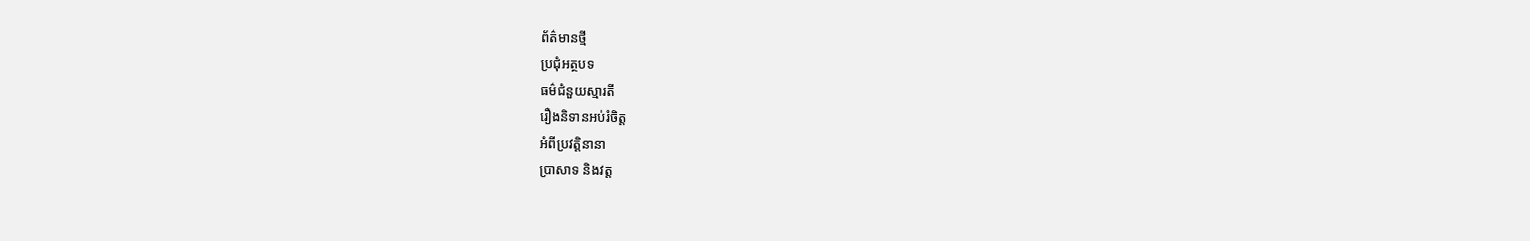ព័ត៌មានថ្មី
ប្រជុំអត្ថបទ
ធម៌ជំនួយស្មារតី
រឿងនិទានអប់រំចិត្ត
អំពីប្រវត្តិនានា
ប្រាសាទ និងវត្ត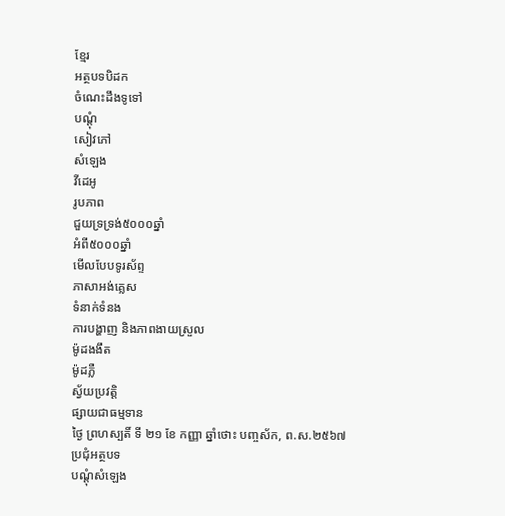ខ្មែរ
អត្ថបទបិដក
ចំណេះដឹងទូទៅ
បណ្តុំ
សៀវភៅ
សំឡេង
វីដេអូ
រូបភាព
ជួយទ្រទ្រង់៥០០០ឆ្នាំ
អំពី៥០០០ឆ្នាំ
មើលបែបទូរស័ព្ទ
ភាសាអង់គ្លេស
ទំនាក់ទំនង
ការបង្ហាញ និងភាពងាយស្រួល
ម៉ូដងងឹត
ម៉ូដភ្លឺ
ស្វ័យប្រវត្តិ
ផ្សាយជាធម្មទាន
ថ្ងៃ ព្រហស្បតិ៍ ទី ២១ ខែ កញ្ញា ឆ្នាំថោះ បញ្ចស័ក, ព.ស.២៥៦៧
ប្រជុំអត្ថបទ
បណ្តុំសំឡេង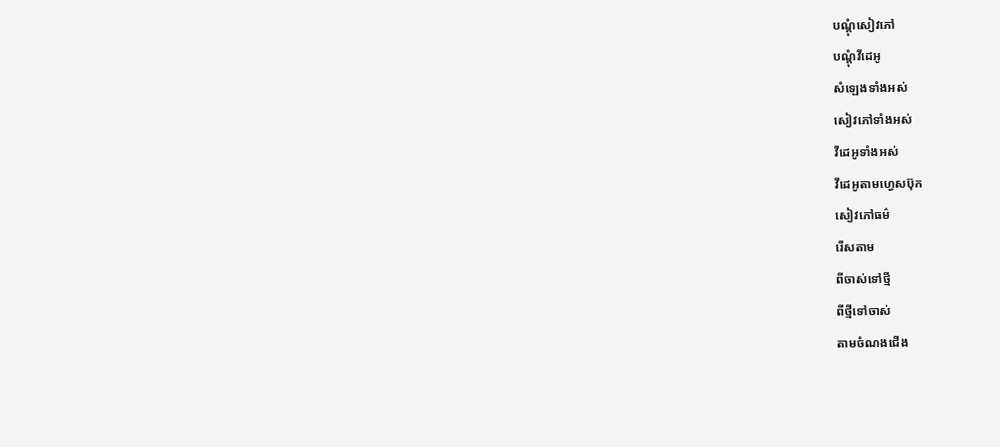បណ្តុំសៀវភៅ
បណ្តុំវីដេអូ
សំឡេងទាំងអស់
សៀវភៅទាំងអស់
វីដេអូទាំងអស់
វីដេអូតាមហ្វេសប៊ុក
សៀវភៅធម៌
រើសតាម
ពីចាស់ទៅថ្មី
ពីថ្មីទៅចាស់
តាមចំណងជើង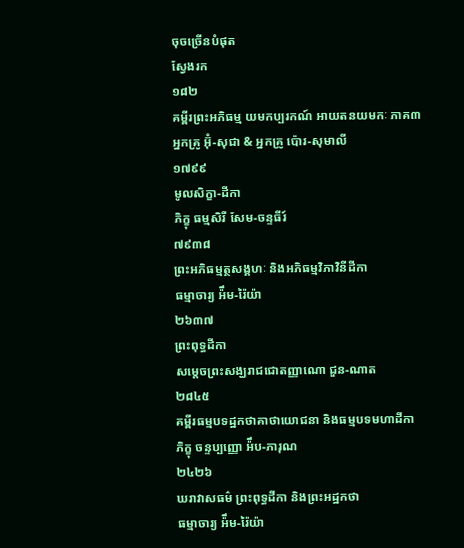ចុចច្រើនបំផុត
ស្វែងរក
១៨២
គម្ពីរព្រះអភិធម្ម យមកប្បរកណ៍ អាយតនយមកៈ ភាគ៣
អ្នកគ្រូ អ៊ុំ-សុជា & អ្នកគ្រូ ប៉ោរ-សុមាលី
១៧៩៩
មូលសិក្ខា-ដីកា
ភិក្ខុ ធម្មសិរី សែម-ចន្ទធីរ៍
៧៩៣៨
ព្រះអភិធម្មត្ថសង្គហៈ និងអភិធម្មវិភាវិនីដីកា
ធម្មាចារ្យ អ៉ឹម-រ៉ៃយ៉ា
២៦៣៧
ព្រះពុទ្ធដីកា
សម្តេចព្រះសង្ឃរាជជោតញ្ញាណោ ជួន-ណាត
២៨៤៥
គម្ពីរធម្មបទដ្ឋកថាគាថាយោជនា និងធម្មបទមហាដីកា
ភិក្ខុ ចន្ទប្បញ្ញោ អ៉ឹប-ភារុណ
២៤២៦
ឃរាវាសធម៌ ព្រះពុទ្ធដីកា និងព្រះអដ្ឋកថា
ធម្មាចារ្យ អ៉ឹម-រ៉ៃយ៉ា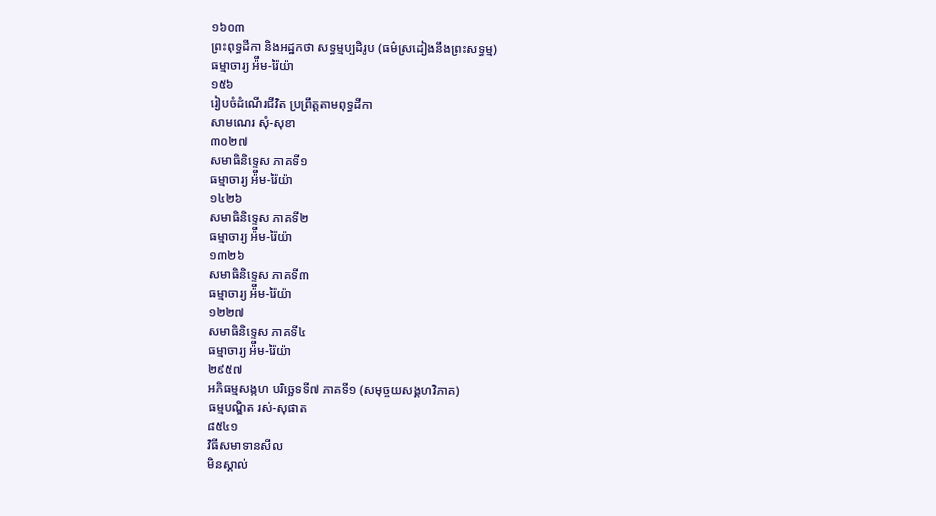១៦០៣
ព្រះពុទ្ធដីកា និងអដ្ឋកថា សទ្ធម្មប្បដិរូប (ធម៌ស្រដៀងនឹងព្រះសទ្ធម្ម)
ធម្មាចារ្យ អ៉ឹម-រ៉ៃយ៉ា
១៥៦
រៀបចំដំណើរជីវិត ប្រព្រឹត្តតាមពុទ្ធដីកា
សាមណេរ សុំ-សុខា
៣០២៧
សមាធិនិទ្ទេស ភាគទី១
ធម្មាចារ្យ អ៉ឹម-រ៉ៃយ៉ា
១៤២៦
សមាធិនិទ្ទេស ភាគទី២
ធម្មាចារ្យ អ៉ឹម-រ៉ៃយ៉ា
១៣២៦
សមាធិនិទ្ទេស ភាគទី៣
ធម្មាចារ្យ អ៉ឹម-រ៉ៃយ៉ា
១២២៧
សមាធិនិទ្ទេស ភាគទី៤
ធម្មាចារ្យ អ៉ឹម-រ៉ៃយ៉ា
២៩៥៧
អភិធម្មសង្កហ បរិច្ឆេទទី៧ ភាគទី១ (សមុច្ចយសង្គហវិភាគ)
ធម្មបណ្ឌិត រស់-សុផាត
៨៥៤១
វិធីសមាទានសីល
មិនស្គាល់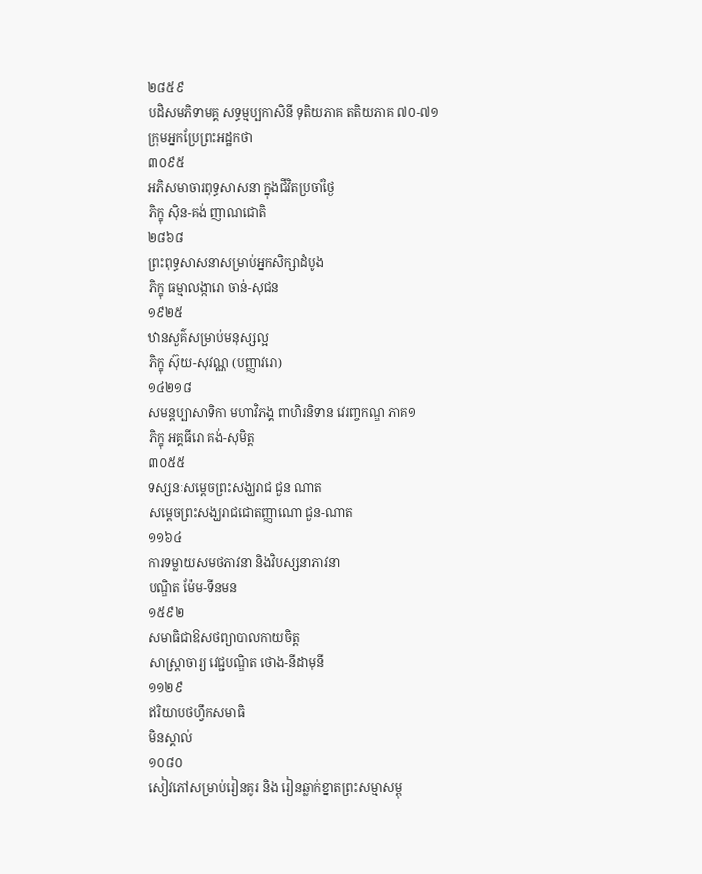២៨៥៩
បដិសមភិទាមគ្គ សទ្ធម្មប្បកាសិនី ទុតិយភាគ តតិយភាគ ៧០-៧១
ក្រុមអ្នកប្រែព្រះអដ្ឋកថា
៣០៩៥
អភិសមាចារពុទ្ធសាសនា ក្នុងជីវិតប្រចាំថ្ងៃ
ភិក្ខុ ស៊ិន-គង់ ញាណជោតិ
២៨៦៨
ព្រះពុទ្ធសាសនាសម្រាប់អ្នកសិក្សាដំបូង
ភិក្ខុ ធម្មាលង្ការោ ចាន់-សុជន
១៩២៥
ឋានសួគ៌សម្រាប់មនុស្សល្អ
ភិក្ខុ ស៊ុយ-សុវណ្ណ (បញ្ញាវរោ)
១៤២១៨
សមន្តប្បាសាទិកា មហាវិភង្គ ពាហិរនិទាន វេរញ្ចកណ្ឌ ភាគ១
ភិក្ខុ អគ្គធីរោ គង់-សុមិត្ត
៣០៥៥
ទស្សនៈសម្តេចព្រះសង្ឃរាជ ជួន ណាត
សម្តេចព្រះសង្ឃរាជជោតញ្ញាណោ ជួន-ណាត
១១៦៤
ការទម្លាយសមថភាវនា និងវិបស្សនាភាវនា
បណ្ឌិត ម៉ែម-ទីនមន
១៥៩២
សមាធិជាឱសថព្យាបាលកាយចិត្ត
សាស្រ្តាចារ្យ វេជ្ជបណ្ឌិត ថោង-នីដាមុនី
១១២៩
ឥរិយាបថហ្វឹកសមាធិ
មិនស្គាល់
១០៨០
សៀវភៅសម្រាប់រៀនគូរ និង រៀនឆ្លាក់ខ្នាតព្រះសម្មាសម្ពុ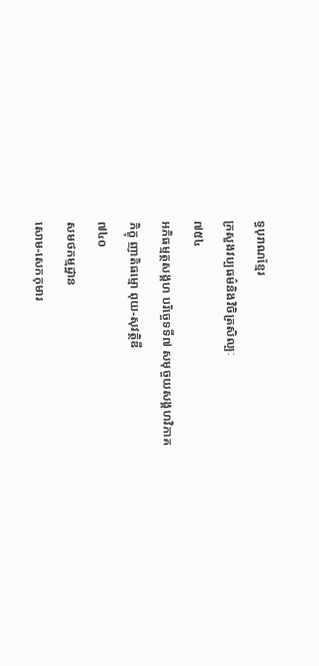ទ្ធបុរាណខ្មែរ
ក្រសួងវប្បធម៌និងវិចិត្រសិល្បៈ
៧៥៤
អភិធម្មត្ថសង្គហ បរិច្ចេទទី៧ សមុច្ចយសង្គហវិភាគ
ភិក្ខុ ញាតិធម្មោ ពុយ-សុវត្ថិឌី
៧៤០
សមថកម្មដ្ឋាន
សោម-សេកកុមារ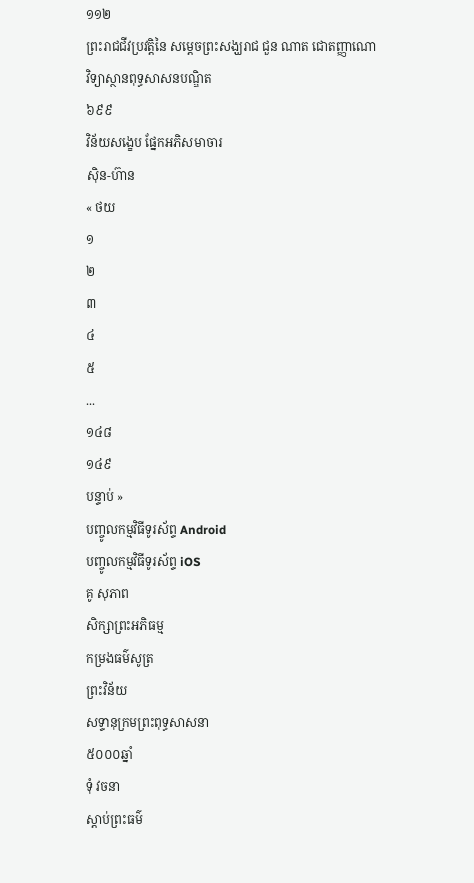១១២
ព្រះរាជជីវប្រវត្តិនៃ សម្តេចព្រះសង្ឃរាជ ជួន ណាត ជោតញ្ញាណោ
វិទ្យាស្ថានពុទ្ធសាសនបណ្ឌិត
៦៩៩
វិន័យសង្ខេប ផ្នែកអភិសមាចារ
ស៊ិន-ហ៊ាន
« ថយ
១
២
៣
៤
៥
...
១៤៨
១៤៩
បន្ទាប់ »
បញ្ចូលកម្មវិធីទូរស័ព្ទ Android
បញ្ចូលកម្មវិធីទូរស័ព្ទ iOS
គូ សុភាព
សិក្សាព្រះអភិធម្ម
កម្រងធម៌សូត្រ
ព្រះវិន័យ
សទ្ទានុក្រមព្រះពុទ្ធសាសនា
៥០០០ឆ្នាំ
ទុំ វចនា
ស្តាប់ព្រះធម៌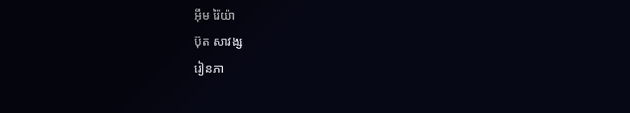អ៊ឹម រ៉ៃយ៉ា
ប៊ុត សាវង្ស
រៀនភា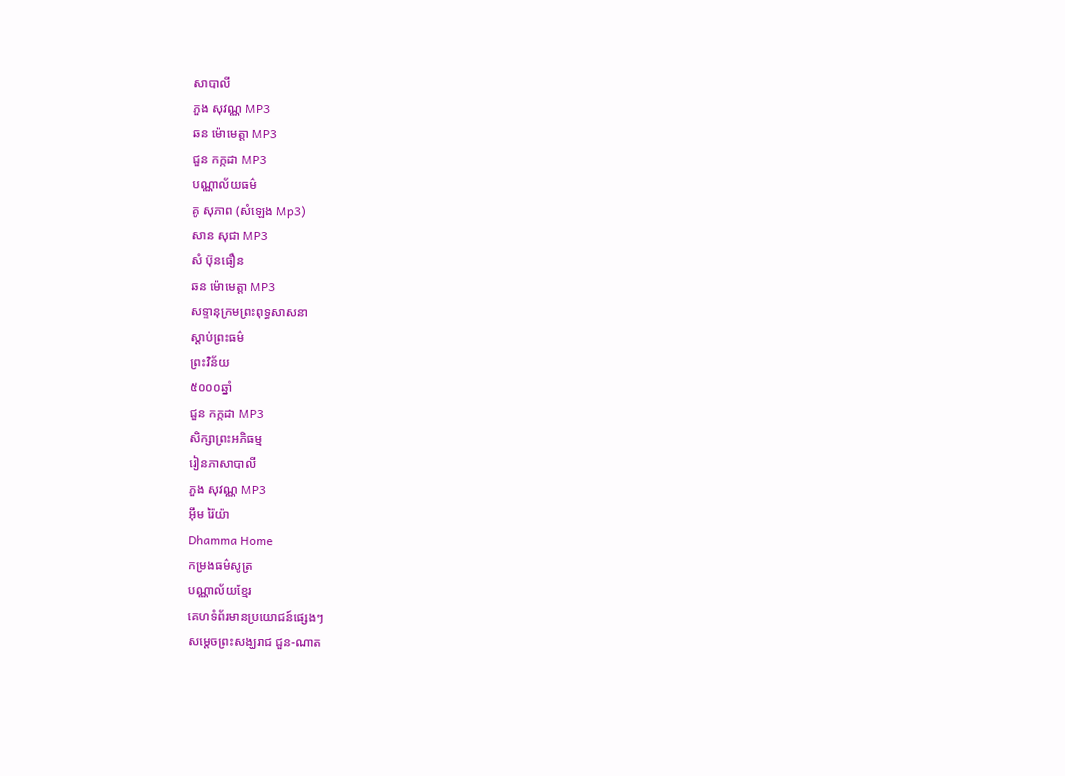សាបាលី
ភួង សុវណ្ណ MP3
ឆន ម៉ោមេត្តា MP3
ជួន កក្កដា MP3
បណ្ណាល័យធម៌
គូ សុភាព (សំឡេង Mp3)
សាន សុជា MP3
សំ ប៊ុនធឿន
ឆន ម៉ោមេត្តា MP3
សទ្ទានុក្រមព្រះពុទ្ធសាសនា
ស្តាប់ព្រះធម៌
ព្រះវិន័យ
៥០០០ឆ្នាំ
ជួន កក្កដា MP3
សិក្សាព្រះអភិធម្ម
រៀនភាសាបាលី
ភួង សុវណ្ណ MP3
អ៊ឹម រ៉ៃយ៉ា
Dhamma Home
កម្រងធម៌សូត្រ
បណ្ណាល័យខ្មែរ
គេហទំព័រមានប្រយោជន៍ផ្សេងៗ
សម្តេចព្រះសង្ឃរាជ ជួន-ណាត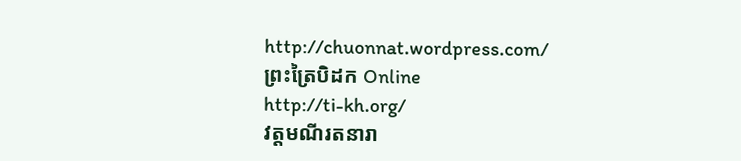http://chuonnat.wordpress.com/
ព្រះត្រៃបិដក Online
http://ti-kh.org/
វត្តមណីរតនារា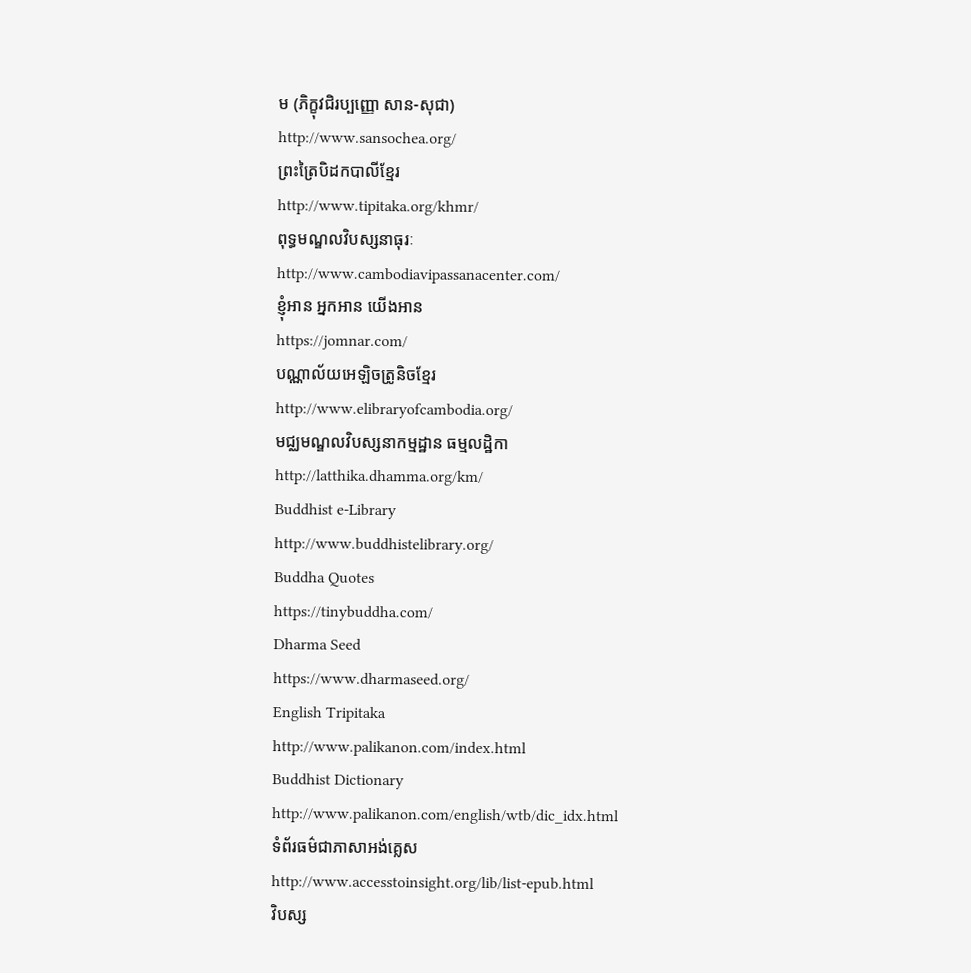ម (ភិក្ខុវជិរប្បញ្ញោ សាន-សុជា)
http://www.sansochea.org/
ព្រះត្រៃបិដកបាលីខ្មែរ
http://www.tipitaka.org/khmr/
ពុទ្ធមណ្ឌលវិបស្សនាធុរៈ
http://www.cambodiavipassanacenter.com/
ខ្ញុំអាន អ្នកអាន យើងអាន
https://jomnar.com/
បណ្ណាល័យអេឡិចត្រូនិចខ្មែរ
http://www.elibraryofcambodia.org/
មជ្ឈមណ្ឌលវិបស្សនាកម្មដ្ឋាន ធម្មលដ្ឋិកា
http://latthika.dhamma.org/km/
Buddhist e-Library
http://www.buddhistelibrary.org/
Buddha Quotes
https://tinybuddha.com/
Dharma Seed
https://www.dharmaseed.org/
English Tripitaka
http://www.palikanon.com/index.html
Buddhist Dictionary
http://www.palikanon.com/english/wtb/dic_idx.html
ទំព័រធម៌ជាភាសាអង់គ្លេស
http://www.accesstoinsight.org/lib/list-epub.html
វិបស្ស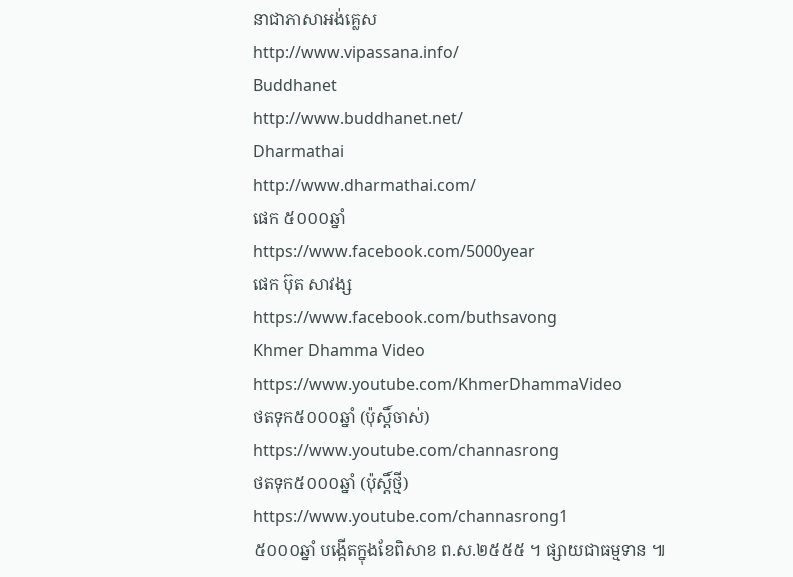នាជាភាសាអង់គ្លេស
http://www.vipassana.info/
Buddhanet
http://www.buddhanet.net/
Dharmathai
http://www.dharmathai.com/
ផេក ៥០០០ឆ្នាំ
https://www.facebook.com/5000year
ផេក ប៊ុត សាវង្ស
https://www.facebook.com/buthsavong
Khmer Dhamma Video
https://www.youtube.com/KhmerDhammaVideo
ថតទុក៥០០០ឆ្នាំ (ប៉ុស្តិ៍ចាស់)
https://www.youtube.com/channasrong
ថតទុក៥០០០ឆ្នាំ (ប៉ុស្តិ៍ថ្មី)
https://www.youtube.com/channasrong1
៥០០០ឆ្នាំ បង្កើតក្នុងខែពិសាខ ព.ស.២៥៥៥ ។ ផ្សាយជាធម្មទាន ៕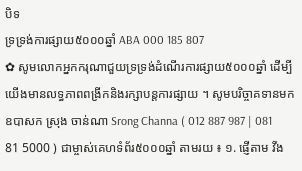បិទ
ទ្រទ្រង់ការផ្សាយ៥០០០ឆ្នាំ ABA 000 185 807
✿ សូមលោកអ្នកករុណាជួយទ្រទ្រង់ដំណើរការផ្សាយ៥០០០ឆ្នាំ ដើម្បីយើងមានលទ្ធភាពពង្រីកនិងរក្សាបន្តការផ្សាយ ។ សូមបរិច្ចាគទានមក ឧបាសក ស្រុង ចាន់ណា Srong Channa ( 012 887 987 | 081 81 5000 ) ជាម្ចាស់គេហទំព័រ៥០០០ឆ្នាំ តាមរយ ៖ ១. ផ្ញើតាម វីង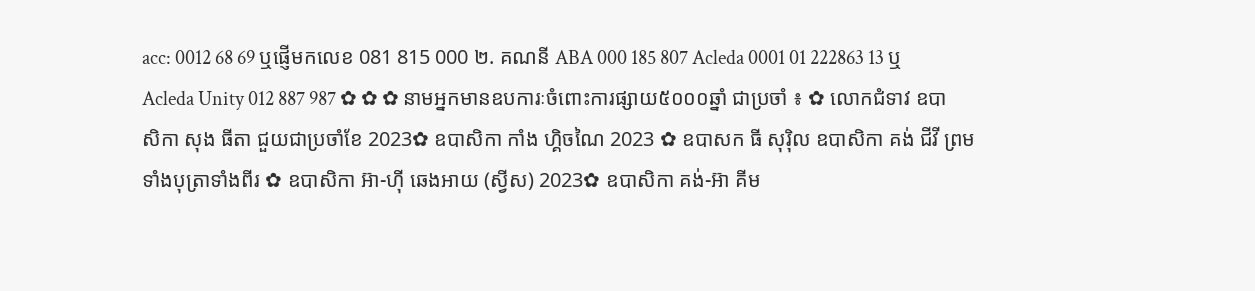acc: 0012 68 69 ឬផ្ញើមកលេខ 081 815 000 ២. គណនី ABA 000 185 807 Acleda 0001 01 222863 13 ឬ Acleda Unity 012 887 987 ✿ ✿ ✿ នាមអ្នកមានឧបការៈចំពោះការផ្សាយ៥០០០ឆ្នាំ ជាប្រចាំ ៖ ✿ លោកជំទាវ ឧបាសិកា សុង ធីតា ជួយជាប្រចាំខែ 2023✿ ឧបាសិកា កាំង ហ្គិចណៃ 2023 ✿ ឧបាសក ធី សុរ៉ិល ឧបាសិកា គង់ ជីវី ព្រមទាំងបុត្រាទាំងពីរ ✿ ឧបាសិកា អ៊ា-ហុី ឆេងអាយ (ស្វីស) 2023✿ ឧបាសិកា គង់-អ៊ា គីម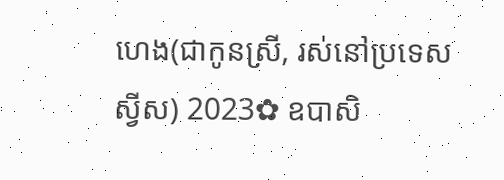ហេង(ជាកូនស្រី, រស់នៅប្រទេសស្វីស) 2023✿ ឧបាសិ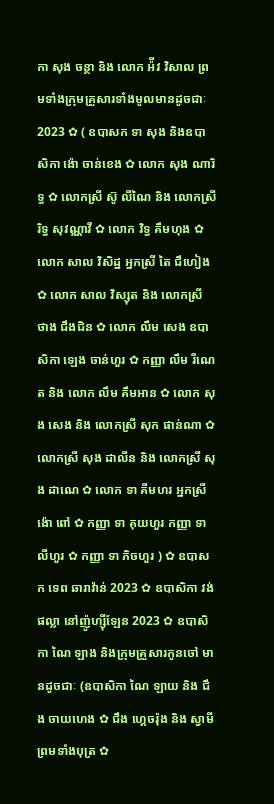កា សុង ចន្ថា និង លោក អ៉ីវ វិសាល ព្រមទាំងក្រុមគ្រួសារទាំងមូលមានដូចជាៈ 2023 ✿ ( ឧបាសក ទា សុង និងឧបាសិកា ង៉ោ ចាន់ខេង ✿ លោក សុង ណារិទ្ធ ✿ លោកស្រី ស៊ូ លីណៃ និង លោកស្រី រិទ្ធ សុវណ្ណាវី ✿ លោក វិទ្ធ គឹមហុង ✿ លោក សាល វិសិដ្ឋ អ្នកស្រី តៃ ជឹហៀង ✿ លោក សាល វិស្សុត និង លោកស្រី ថាង ជឹងជិន ✿ លោក លឹម សេង ឧបាសិកា ឡេង ចាន់ហួរ ✿ កញ្ញា លឹម រីណេត និង លោក លឹម គឹមអាន ✿ លោក សុង សេង និង លោកស្រី សុក ផាន់ណា ✿ លោកស្រី សុង ដាលីន និង លោកស្រី សុង ដាណេ ✿ លោក ទា គីមហរ អ្នកស្រី ង៉ោ ពៅ ✿ កញ្ញា ទា គុយហួរ កញ្ញា ទា លីហួរ ✿ កញ្ញា ទា ភិចហួរ ) ✿ ឧបាសក ទេព ឆារាវ៉ាន់ 2023 ✿ ឧបាសិកា វង់ ផល្លា នៅញ៉ូហ្ស៊ីឡែន 2023 ✿ ឧបាសិកា ណៃ ឡាង និងក្រុមគ្រួសារកូនចៅ មានដូចជាៈ (ឧបាសិកា ណៃ ឡាយ និង ជឹង ចាយហេង ✿ ជឹង ហ្គេចរ៉ុង និង ស្វាមីព្រមទាំងបុត្រ ✿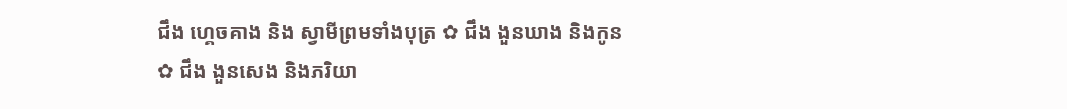ជឹង ហ្គេចគាង និង ស្វាមីព្រមទាំងបុត្រ ✿ ជឹង ងួនឃាង និងកូន ✿ ជឹង ងួនសេង និងភរិយា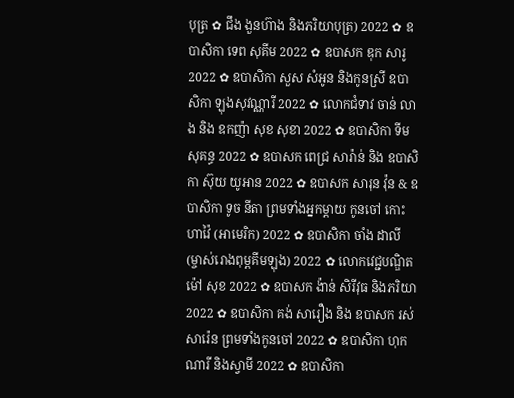បុត្រ ✿ ជឹង ងួនហ៊ាង និងភរិយាបុត្រ) 2022 ✿ ឧបាសិកា ទេព សុគីម 2022 ✿ ឧបាសក ឌុក សារូ 2022 ✿ ឧបាសិកា សួស សំអូន និងកូនស្រី ឧបាសិកា ឡុងសុវណ្ណារី 2022 ✿ លោកជំទាវ ចាន់ លាង និង ឧកញ៉ា សុខ សុខា 2022 ✿ ឧបាសិកា ទីម សុគន្ធ 2022 ✿ ឧបាសក ពេជ្រ សារ៉ាន់ និង ឧបាសិកា ស៊ុយ យូអាន 2022 ✿ ឧបាសក សារុន វ៉ុន & ឧបាសិកា ទូច នីតា ព្រមទាំងអ្នកម្តាយ កូនចៅ កោះហាវ៉ៃ (អាមេរិក) 2022 ✿ ឧបាសិកា ចាំង ដាលី (ម្ចាស់រោងពុម្ពគីមឡុង) 2022 ✿ លោកវេជ្ជបណ្ឌិត ម៉ៅ សុខ 2022 ✿ ឧបាសក ង៉ាន់ សិរីវុធ និងភរិយា 2022 ✿ ឧបាសិកា គង់ សារឿង និង ឧបាសក រស់ សារ៉េន ព្រមទាំងកូនចៅ 2022 ✿ ឧបាសិកា ហុក ណារី និងស្វាមី 2022 ✿ ឧបាសិកា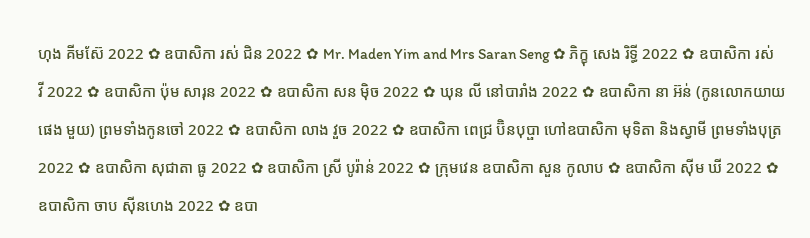ហុង គីមស៊ែ 2022 ✿ ឧបាសិកា រស់ ជិន 2022 ✿ Mr. Maden Yim and Mrs Saran Seng ✿ ភិក្ខុ សេង រិទ្ធី 2022 ✿ ឧបាសិកា រស់ វី 2022 ✿ ឧបាសិកា ប៉ុម សារុន 2022 ✿ ឧបាសិកា សន ម៉ិច 2022 ✿ ឃុន លី នៅបារាំង 2022 ✿ ឧបាសិកា នា អ៊ន់ (កូនលោកយាយ ផេង មួយ) ព្រមទាំងកូនចៅ 2022 ✿ ឧបាសិកា លាង វួច 2022 ✿ ឧបាសិកា ពេជ្រ ប៊ិនបុប្ផា ហៅឧបាសិកា មុទិតា និងស្វាមី ព្រមទាំងបុត្រ 2022 ✿ ឧបាសិកា សុជាតា ធូ 2022 ✿ ឧបាសិកា ស្រី បូរ៉ាន់ 2022 ✿ ក្រុមវេន ឧបាសិកា សួន កូលាប ✿ ឧបាសិកា ស៊ីម ឃី 2022 ✿ ឧបាសិកា ចាប ស៊ីនហេង 2022 ✿ ឧបា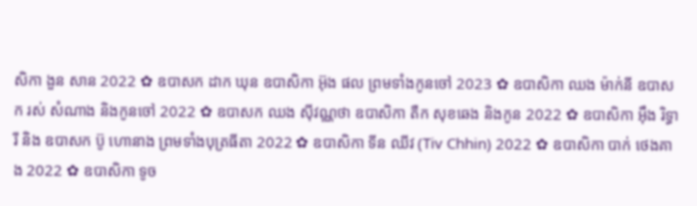សិកា ងួន សាន 2022 ✿ ឧបាសក ដាក ឃុន ឧបាសិកា អ៊ុង ផល ព្រមទាំងកូនចៅ 2023 ✿ ឧបាសិកា ឈង ម៉ាក់នី ឧបាសក រស់ សំណាង និងកូនចៅ 2022 ✿ ឧបាសក ឈង សុីវណ្ណថា ឧបាសិកា តឺក សុខឆេង និងកូន 2022 ✿ ឧបាសិកា អុឹង រិទ្ធារី និង ឧបាសក ប៊ូ ហោនាង ព្រមទាំងបុត្រធីតា 2022 ✿ ឧបាសិកា ទីន ឈីវ (Tiv Chhin) 2022 ✿ ឧបាសិកា បាក់ ថេងគាង 2022 ✿ ឧបាសិកា ទូច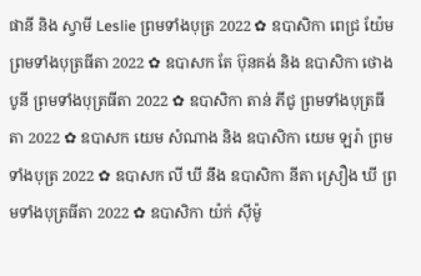ផានី និង ស្វាមី Leslie ព្រមទាំងបុត្រ 2022 ✿ ឧបាសិកា ពេជ្រ យ៉ែម ព្រមទាំងបុត្រធីតា 2022 ✿ ឧបាសក តែ ប៊ុនគង់ និង ឧបាសិកា ថោង បូនី ព្រមទាំងបុត្រធីតា 2022 ✿ ឧបាសិកា តាន់ ភីជូ ព្រមទាំងបុត្រធីតា 2022 ✿ ឧបាសក យេម សំណាង និង ឧបាសិកា យេម ឡរ៉ា ព្រមទាំងបុត្រ 2022 ✿ ឧបាសក លី ឃី នឹង ឧបាសិកា នីតា ស្រឿង ឃី ព្រមទាំងបុត្រធីតា 2022 ✿ ឧបាសិកា យ៉ក់ សុីម៉ូ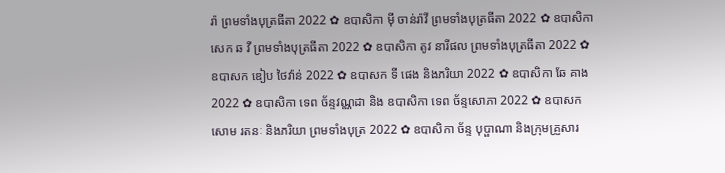រ៉ា ព្រមទាំងបុត្រធីតា 2022 ✿ ឧបាសិកា មុី ចាន់រ៉ាវី ព្រមទាំងបុត្រធីតា 2022 ✿ ឧបាសិកា សេក ឆ វី ព្រមទាំងបុត្រធីតា 2022 ✿ ឧបាសិកា តូវ នារីផល ព្រមទាំងបុត្រធីតា 2022 ✿ ឧបាសក ឌៀប ថៃវ៉ាន់ 2022 ✿ ឧបាសក ទី ផេង និងភរិយា 2022 ✿ ឧបាសិកា ឆែ គាង 2022 ✿ ឧបាសិកា ទេព ច័ន្ទវណ្ណដា និង ឧបាសិកា ទេព ច័ន្ទសោភា 2022 ✿ ឧបាសក សោម រតនៈ និងភរិយា ព្រមទាំងបុត្រ 2022 ✿ ឧបាសិកា ច័ន្ទ បុប្ផាណា និងក្រុមគ្រួសារ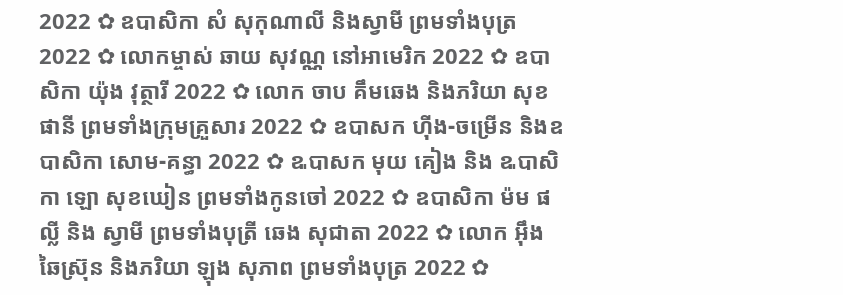2022 ✿ ឧបាសិកា សំ សុកុណាលី និងស្វាមី ព្រមទាំងបុត្រ 2022 ✿ លោកម្ចាស់ ឆាយ សុវណ្ណ នៅអាមេរិក 2022 ✿ ឧបាសិកា យ៉ុង វុត្ថារី 2022 ✿ លោក ចាប គឹមឆេង និងភរិយា សុខ ផានី ព្រមទាំងក្រុមគ្រួសារ 2022 ✿ ឧបាសក ហ៊ីង-ចម្រើន និងឧបាសិកា សោម-គន្ធា 2022 ✿ ឩបាសក មុយ គៀង និង ឩបាសិកា ឡោ សុខឃៀន ព្រមទាំងកូនចៅ 2022 ✿ ឧបាសិកា ម៉ម ផល្លី និង ស្វាមី ព្រមទាំងបុត្រី ឆេង សុជាតា 2022 ✿ លោក អ៊ឹង ឆៃស្រ៊ុន និងភរិយា ឡុង សុភាព ព្រមទាំងបុត្រ 2022 ✿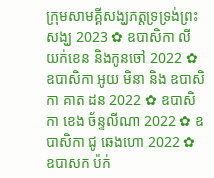ក្រុមសាមគ្គីសង្ឃភត្តទ្រទ្រង់ព្រះសង្ឃ 2023 ✿ ឧបាសិកា លី យក់ខេន និងកូនចៅ 2022 ✿ ឧបាសិកា អូយ មិនា និង ឧបាសិកា គាត ដន 2022 ✿ ឧបាសិកា ខេង ច័ន្ទលីណា 2022 ✿ ឧបាសិកា ជូ ឆេងហោ 2022 ✿ ឧបាសក ប៉ក់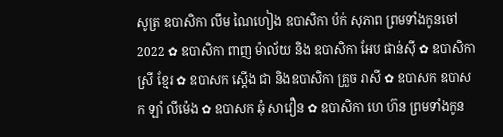សូត្រ ឧបាសិកា លឹម ណៃហៀង ឧបាសិកា ប៉ក់ សុភាព ព្រមទាំងកូនចៅ 2022 ✿ ឧបាសិកា ពាញ ម៉ាល័យ និង ឧបាសិកា អែប ផាន់ស៊ី ✿ ឧបាសិកា ស្រី ខ្មែរ ✿ ឧបាសក ស្តើង ជា និងឧបាសិកា គ្រួច រាសី ✿ ឧបាសក ឧបាសក ឡាំ លីម៉េង ✿ ឧបាសក ឆុំ សាវឿន ✿ ឧបាសិកា ហេ ហ៊ន ព្រមទាំងកូន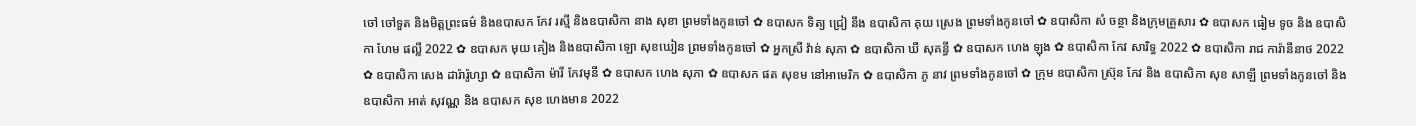ចៅ ចៅទួត និងមិត្តព្រះធម៌ និងឧបាសក កែវ រស្មី និងឧបាសិកា នាង សុខា ព្រមទាំងកូនចៅ ✿ ឧបាសក ទិត្យ ជ្រៀ នឹង ឧបាសិកា គុយ ស្រេង ព្រមទាំងកូនចៅ ✿ ឧបាសិកា សំ ចន្ថា និងក្រុមគ្រួសារ ✿ ឧបាសក ធៀម ទូច និង ឧបាសិកា ហែម ផល្លី 2022 ✿ ឧបាសក មុយ គៀង និងឧបាសិកា ឡោ សុខឃៀន ព្រមទាំងកូនចៅ ✿ អ្នកស្រី វ៉ាន់ សុភា ✿ ឧបាសិកា ឃី សុគន្ធី ✿ ឧបាសក ហេង ឡុង ✿ ឧបាសិកា កែវ សារិទ្ធ 2022 ✿ ឧបាសិកា រាជ ការ៉ានីនាថ 2022 ✿ ឧបាសិកា សេង ដារ៉ារ៉ូហ្សា ✿ ឧបាសិកា ម៉ារី កែវមុនី ✿ ឧបាសក ហេង សុភា ✿ ឧបាសក ផត សុខម នៅអាមេរិក ✿ ឧបាសិកា ភូ នាវ ព្រមទាំងកូនចៅ ✿ ក្រុម ឧបាសិកា ស្រ៊ុន កែវ និង ឧបាសិកា សុខ សាឡី ព្រមទាំងកូនចៅ និង ឧបាសិកា អាត់ សុវណ្ណ និង ឧបាសក សុខ ហេងមាន 2022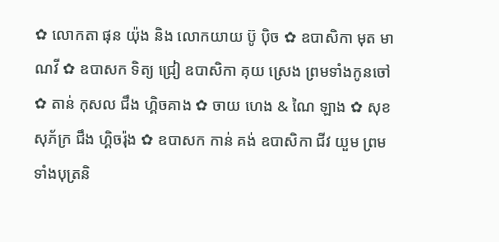✿ លោកតា ផុន យ៉ុង និង លោកយាយ ប៊ូ ប៉ិច ✿ ឧបាសិកា មុត មាណវី ✿ ឧបាសក ទិត្យ ជ្រៀ ឧបាសិកា គុយ ស្រេង ព្រមទាំងកូនចៅ ✿ តាន់ កុសល ជឹង ហ្គិចគាង ✿ ចាយ ហេង & ណៃ ឡាង ✿ សុខ សុភ័ក្រ ជឹង ហ្គិចរ៉ុង ✿ ឧបាសក កាន់ គង់ ឧបាសិកា ជីវ យួម ព្រមទាំងបុត្រនិ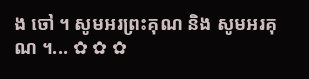ង ចៅ ។ សូមអរព្រះគុណ និង សូមអរគុណ ។... ✿ ✿ ✿